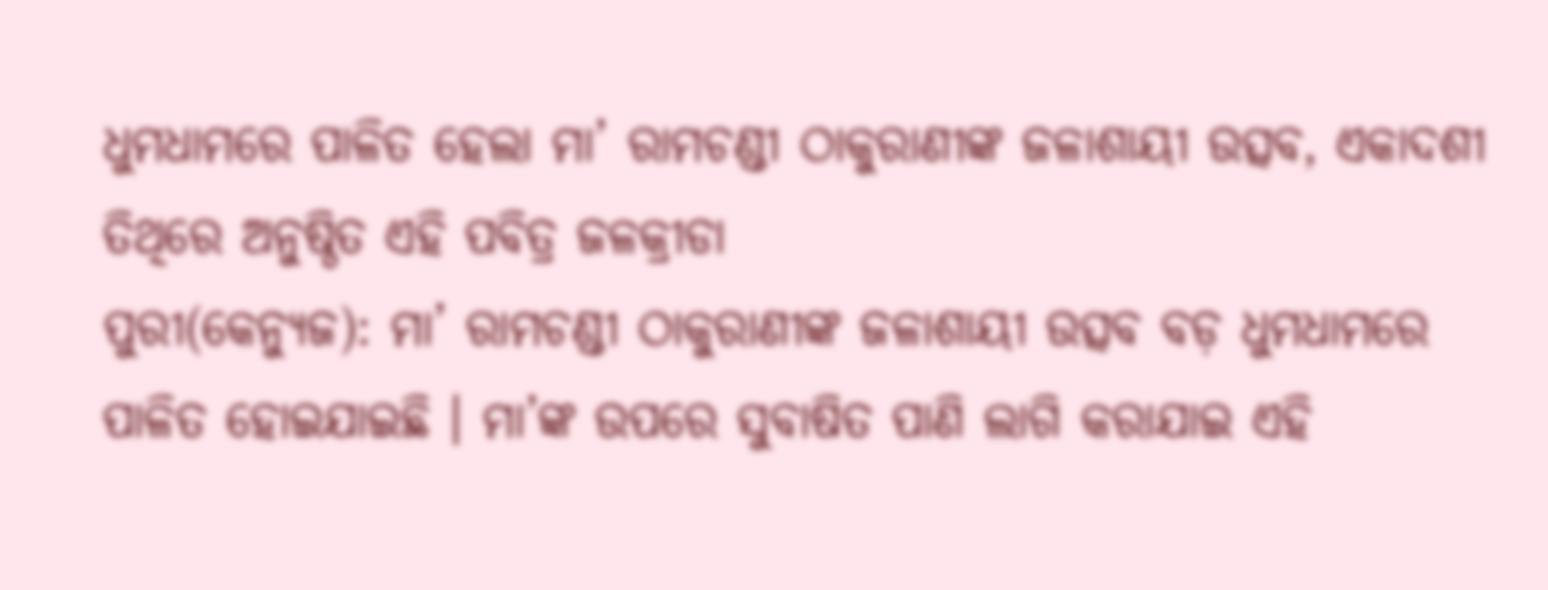ଧୁମଧାମରେ ପାଳିତ ହେଲା ମା’ ରାମଚଣ୍ଡୀ ଠାକୁରାଣୀଙ୍କ ଜଳାଶାୟୀ ଉତ୍ସବ, ଏକାଦଶୀ ତିଥିରେ ଅନୁଷ୍ଠିତ ଏହି ପବିତ୍ର ଜଳକ୍ରୀଡା
ପୁରୀ(କେନ୍ୟୁଜ): ମା’ ରାମଚଣ୍ଡୀ ଠାକୁରାଣୀଙ୍କ ଜଳାଶାୟୀ ଉତ୍ସବ ବଡ଼ ଧୁମଧାମରେ ପାଳିତ ହୋଇଯାଇଛି । ମା’ଙ୍କ ଉପରେ ସୁବାଷିତ ପାଣି ଲାଗି କରାଯାଇ ଏହି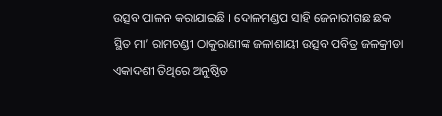ଉତ୍ସବ ପାଳନ କରାଯାଇଛି । ଦୋଳମଣ୍ଡପ ସାହି ଜେନାରୀଗଛ ଛକ ସ୍ଥିତ ମା’ ରାମଚଣ୍ଡୀ ଠାକୁରାଣୀଙ୍କ ଜଳାଶାୟୀ ଉତ୍ସବ ପବିତ୍ର ଜଳକ୍ରୀଡା ଏକାଦଶୀ ତିଥିରେ ଅନୁଷ୍ଠିତ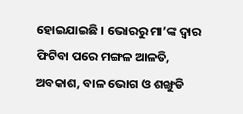ହୋଇଯାଇଛି । ଭୋରରୁ ମା’ଙ୍କ ଦ୍ୱାର ଫିଟିବା ପରେ ମଙ୍ଗଳ ଆଳତି, ଅବକାଶ, ବାଳ ଭୋଗ ଓ ଶଙ୍ଖୁଡି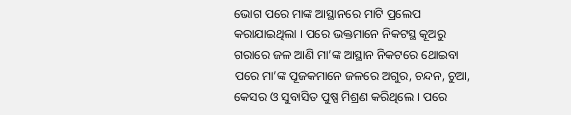ଭୋଗ ପରେ ମାଙ୍କ ଆସ୍ଥାନରେ ମାଟି ପ୍ରଲେପ କରାଯାଇଥିଲା । ପରେ ଭକ୍ତମାନେ ନିକଟସ୍ଥ କୂଅରୁ ଗରାରେ ଜଳ ଆଣି ମା’ଙ୍କ ଆସ୍ଥାନ ନିକଟରେ ଥୋଇବା ପରେ ମା’ଙ୍କ ପୂଜକମାନେ ଜଳରେ ଅଗୁର, ଚନ୍ଦନ, ଚୁଆ, କେସର ଓ ସୁବାସିତ ପୁଷ୍ପ ମିଶ୍ରଣ କରିଥିଲେ । ପରେ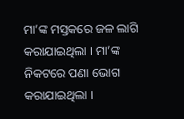ମା’ଙ୍କ ମସ୍ତକରେ ଜଳ ଲାଗି କରାଯାଇଥିଲା । ମା’ଙ୍କ ନିକଟରେ ପଣା ଭୋଗ କରାଯାଇଥିଲା ।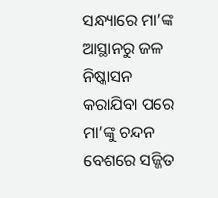ସନ୍ଧ୍ୟାରେ ମା’ଙ୍କ ଆସ୍ଥାନରୁ ଜଳ ନିଷ୍କାସନ କରାଯିବା ପରେ ମା’ଙ୍କୁ ଚନ୍ଦନ ବେଶରେ ସଜ୍ଜିତ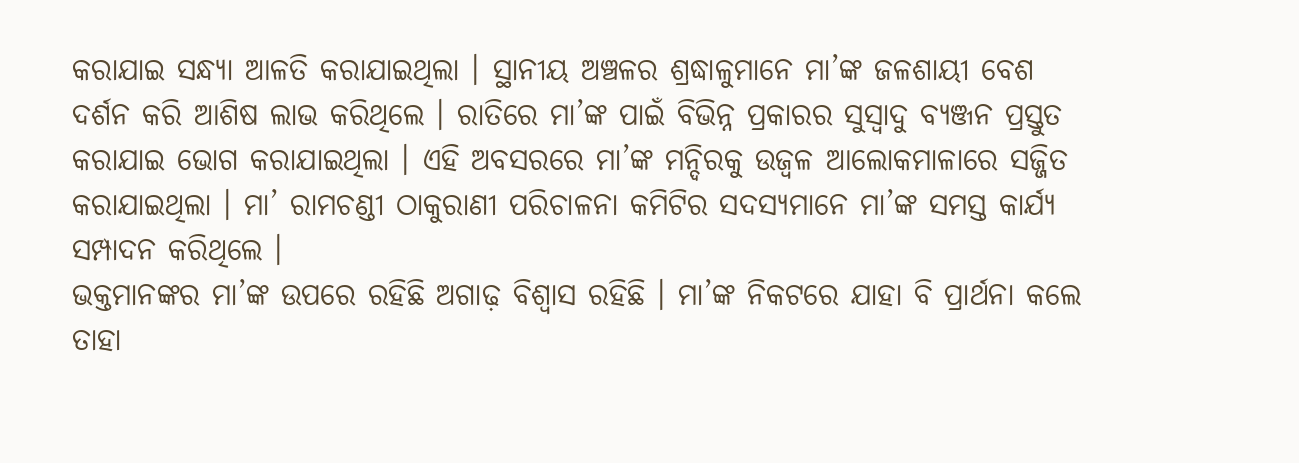କରାଯାଇ ସନ୍ଧ୍ୟା ଆଳତି କରାଯାଇଥିଲା । ସ୍ଥାନୀୟ ଅଞ୍ଚଳର ଶ୍ରଦ୍ଧାଳୁମାନେ ମା’ଙ୍କ ଜଳଶାୟୀ ବେଶ ଦର୍ଶନ କରି ଆଶିଷ ଲାଭ କରିଥିଲେ । ରାତିରେ ମା’ଙ୍କ ପାଇଁ ବିଭିନ୍ନ ପ୍ରକାରର ସୁସ୍ୱାଦୁ ବ୍ୟଞ୍ଜନ ପ୍ରସ୍ତୁତ କରାଯାଇ ଭୋଗ କରାଯାଇଥିଲା । ଏହି ଅବସରରେ ମା’ଙ୍କ ମନ୍ଦିରକୁ ଉଜ୍ୱଳ ଆଲୋକମାଳାରେ ସଜ୍ଜିତ କରାଯାଇଥିଲା । ମା’ ରାମଚଣ୍ଡୀ ଠାକୁରାଣୀ ପରିଚାଳନା କମିଟିର ସଦସ୍ୟମାନେ ମା’ଙ୍କ ସମସ୍ତ କାର୍ଯ୍ୟ ସମ୍ପାଦନ କରିଥିଲେ ।
ଭକ୍ତମାନଙ୍କର ମା’ଙ୍କ ଉପରେ ରହିଛି ଅଗାଢ଼ ବିଶ୍ୱାସ ରହିଛି । ମା’ଙ୍କ ନିକଟରେ ଯାହା ବି ପ୍ରାର୍ଥନା କଲେ ତାହା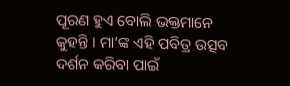ପୂରଣ ହୁଏ ବୋଲି ଭକ୍ତମାନେ କୁହନ୍ତି । ମା’ଙ୍କ ଏହି ପବିତ୍ର ଉତ୍ସବ ଦର୍ଶନ କରିବା ପାଇଁ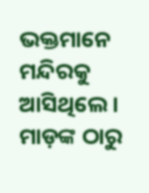ଭକ୍ତମାନେ ମନ୍ଦିରକୁ ଆସିଥିଲେ । ମାଡ଼ଙ୍କ ଠାରୁ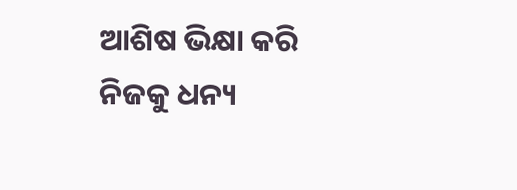ଆଶିଷ ଭିକ୍ଷା କରି ନିଜକୁ ଧନ୍ୟ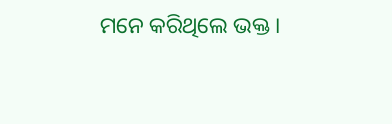ମନେ କରିଥିଲେ ଭକ୍ତ ।